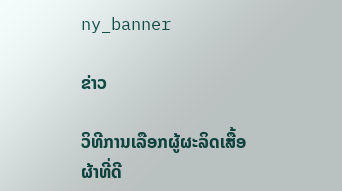ny_banner

ຂ່າວ

ວິທີການເລືອກຜູ້ຜະລິດເສື້ອຜ້າທີ່ດີ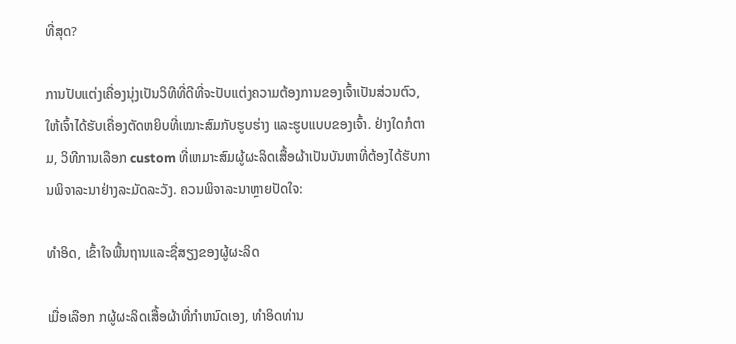ທີ່ສຸດ?

ການປັບແຕ່ງເຄື່ອງນຸ່ງເປັນວິທີທີ່ດີທີ່ຈະປັບແຕ່ງຄວາມຕ້ອງການຂອງເຈົ້າເປັນສ່ວນຕົວ, ໃຫ້ເຈົ້າໄດ້ຮັບເຄື່ອງຕັດຫຍິບທີ່ເໝາະສົມກັບຮູບຮ່າງ ແລະຮູບແບບຂອງເຈົ້າ. ຢ່າງໃດກໍຕາມ, ວິທີການເລືອກ custom ທີ່ເຫມາະສົມຜູ້ຜະລິດເສື້ອຜ້າເປັນບັນຫາທີ່ຕ້ອງໄດ້ຮັບການພິຈາລະນາຢ່າງລະມັດລະວັງ. ຄວນພິຈາລະນາຫຼາຍປັດໃຈ:

ທໍາອິດ, ເຂົ້າໃຈພື້ນຖານແລະຊື່ສຽງຂອງຜູ້ຜະລິດ

ເມື່ອເລືອກ ກຜູ້ຜະລິດເສື້ອຜ້າທີ່ກໍາຫນົດເອງ, ທໍາອິດທ່ານ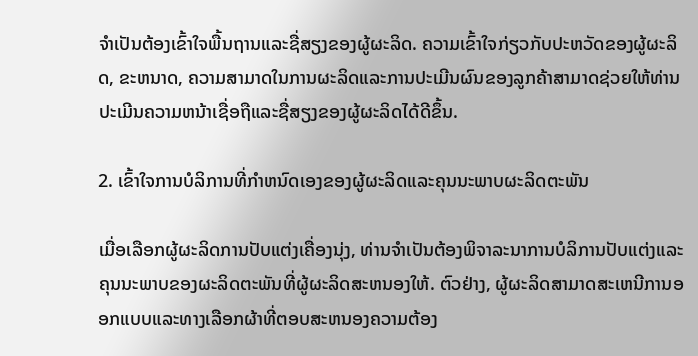ຈໍາເປັນຕ້ອງເຂົ້າໃຈພື້ນຖານແລະຊື່ສຽງຂອງຜູ້ຜະລິດ. ຄວາມເຂົ້າໃຈກ່ຽວກັບປະຫວັດຂອງຜູ້ຜະລິດ, ຂະຫນາດ, ຄວາມສາມາດໃນການຜະລິດແລະການປະເມີນຜົນຂອງລູກຄ້າສາມາດຊ່ວຍໃຫ້ທ່ານປະເມີນຄວາມຫນ້າເຊື່ອຖືແລະຊື່ສຽງຂອງຜູ້ຜະລິດໄດ້ດີຂຶ້ນ.

2. ເຂົ້າໃຈການບໍລິການທີ່ກໍາຫນົດເອງຂອງຜູ້ຜະລິດແລະຄຸນນະພາບຜະລິດຕະພັນ

ເມື່ອເລືອກຜູ້ຜະລິດການປັບແຕ່ງເຄື່ອງນຸ່ງ, ທ່ານຈໍາເປັນຕ້ອງພິຈາລະນາການບໍລິການປັບແຕ່ງແລະຄຸນນະພາບຂອງຜະລິດຕະພັນທີ່ຜູ້ຜະລິດສະຫນອງໃຫ້. ຕົວຢ່າງ, ຜູ້ຜະລິດສາມາດສະເຫນີການອອກແບບແລະທາງເລືອກຜ້າທີ່ຕອບສະຫນອງຄວາມຕ້ອງ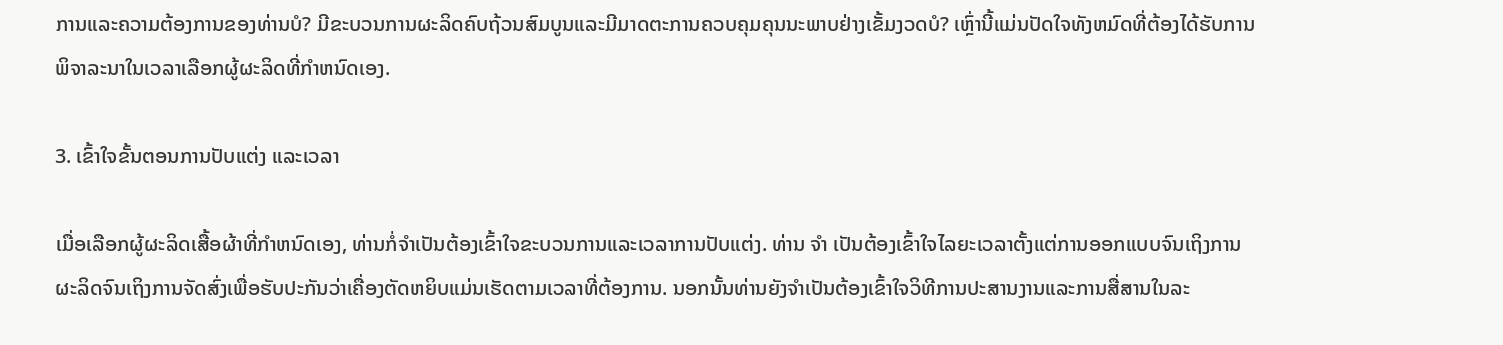ການແລະຄວາມຕ້ອງການຂອງທ່ານບໍ? ມີຂະບວນການຜະລິດຄົບຖ້ວນສົມບູນແລະມີມາດຕະການຄວບຄຸມຄຸນນະພາບຢ່າງເຂັ້ມງວດບໍ? ເຫຼົ່ານີ້ແມ່ນປັດໃຈທັງຫມົດທີ່ຕ້ອງໄດ້ຮັບການພິຈາລະນາໃນເວລາເລືອກຜູ້ຜະລິດທີ່ກໍາຫນົດເອງ.

3. ເຂົ້າໃຈຂັ້ນຕອນການປັບແຕ່ງ ແລະເວລາ

ເມື່ອເລືອກຜູ້ຜະລິດເສື້ອຜ້າທີ່ກໍາຫນົດເອງ, ທ່ານກໍ່ຈໍາເປັນຕ້ອງເຂົ້າໃຈຂະບວນການແລະເວລາການປັບແຕ່ງ. ທ່ານ ຈຳ ເປັນຕ້ອງເຂົ້າໃຈໄລຍະເວລາຕັ້ງແຕ່ການອອກແບບຈົນເຖິງການຜະລິດຈົນເຖິງການຈັດສົ່ງເພື່ອຮັບປະກັນວ່າເຄື່ອງຕັດຫຍິບແມ່ນເຮັດຕາມເວລາທີ່ຕ້ອງການ. ນອກນັ້ນທ່ານຍັງຈໍາເປັນຕ້ອງເຂົ້າໃຈວິທີການປະສານງານແລະການສື່ສານໃນລະ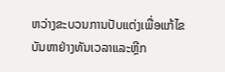ຫວ່າງຂະບວນການປັບແຕ່ງເພື່ອແກ້ໄຂບັນຫາຢ່າງທັນເວລາແລະຫຼີກ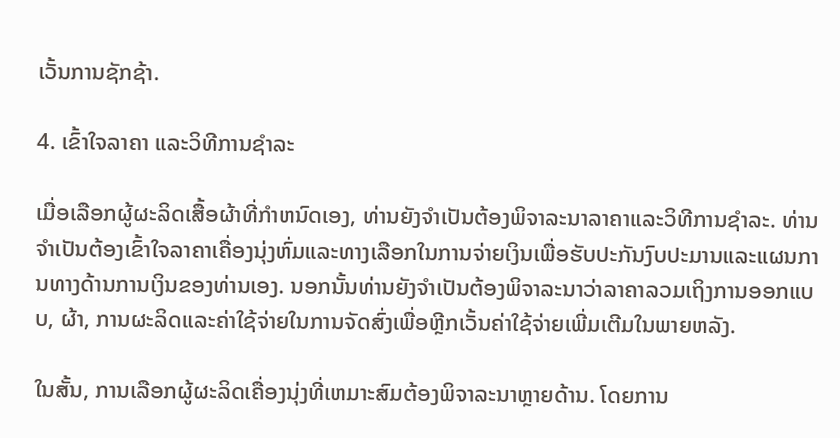ເວັ້ນການຊັກຊ້າ.

4. ເຂົ້າໃຈລາຄາ ແລະວິທີການຊໍາລະ

ເມື່ອເລືອກຜູ້ຜະລິດເສື້ອຜ້າທີ່ກໍາຫນົດເອງ, ທ່ານຍັງຈໍາເປັນຕ້ອງພິຈາລະນາລາຄາແລະວິທີການຊໍາລະ. ທ່ານຈໍາເປັນຕ້ອງເຂົ້າໃຈລາຄາເຄື່ອງນຸ່ງຫົ່ມແລະທາງເລືອກໃນການຈ່າຍເງິນເພື່ອຮັບປະກັນງົບປະມານແລະແຜນການທາງດ້ານການເງິນຂອງທ່ານເອງ. ນອກນັ້ນທ່ານຍັງຈໍາເປັນຕ້ອງພິຈາລະນາວ່າລາຄາລວມເຖິງການອອກແບບ, ຜ້າ, ການຜະລິດແລະຄ່າໃຊ້ຈ່າຍໃນການຈັດສົ່ງເພື່ອຫຼີກເວັ້ນຄ່າໃຊ້ຈ່າຍເພີ່ມເຕີມໃນພາຍຫລັງ.

ໃນສັ້ນ, ການເລືອກຜູ້ຜະລິດເຄື່ອງນຸ່ງທີ່ເຫມາະສົມຕ້ອງພິຈາລະນາຫຼາຍດ້ານ. ໂດຍການ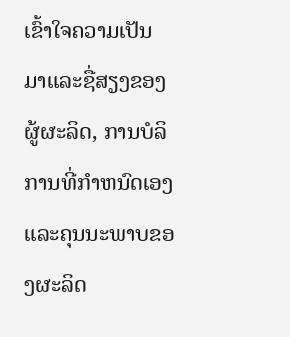ເຂົ້າໃຈຄວາມເປັນມາແລະຊື່ສຽງຂອງຜູ້ຜະລິດ, ການບໍລິການທີ່ກໍາຫນົດເອງແລະຄຸນນະພາບຂອງຜະລິດ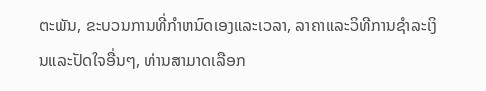ຕະພັນ, ຂະບວນການທີ່ກໍາຫນົດເອງແລະເວລາ, ລາຄາແລະວິທີການຊໍາລະເງິນແລະປັດໃຈອື່ນໆ, ທ່ານສາມາດເລືອກ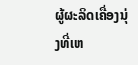ຜູ້ຜະລິດເຄື່ອງນຸ່ງທີ່ເຫ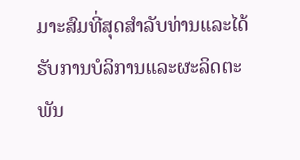ມາະສົມທີ່ສຸດສໍາລັບທ່ານແລະໄດ້ຮັບການບໍລິການແລະຜະລິດຕະພັນ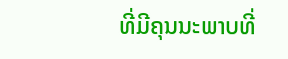ທີ່ມີຄຸນນະພາບທີ່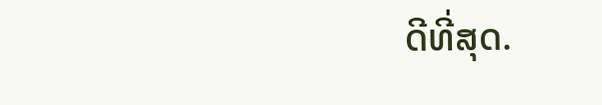ດີທີ່ສຸດ.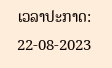ເວລາປະກາດ: 22-08-2023